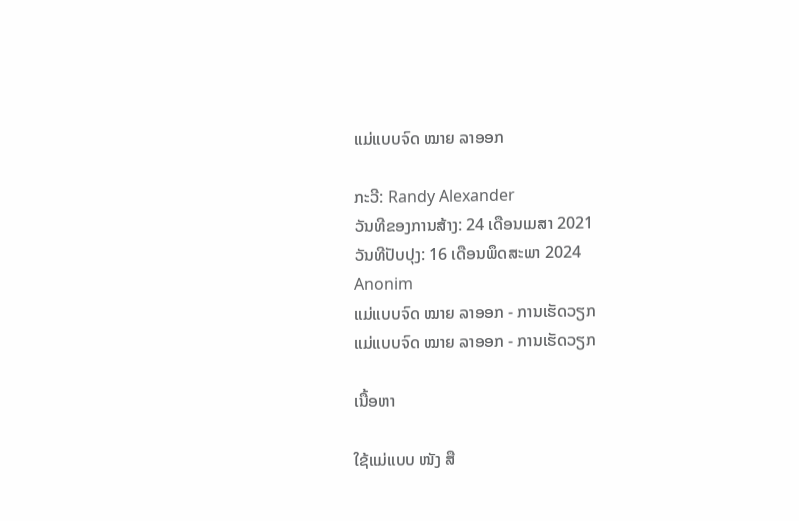ແມ່ແບບຈົດ ໝາຍ ລາອອກ

ກະວີ: Randy Alexander
ວັນທີຂອງການສ້າງ: 24 ເດືອນເມສາ 2021
ວັນທີປັບປຸງ: 16 ເດືອນພຶດສະພາ 2024
Anonim
ແມ່ແບບຈົດ ໝາຍ ລາອອກ - ການເຮັດວຽກ
ແມ່ແບບຈົດ ໝາຍ ລາອອກ - ການເຮັດວຽກ

ເນື້ອຫາ

ໃຊ້ແມ່ແບບ ໜັງ ສື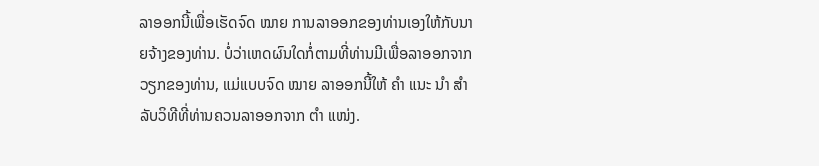ລາອອກນີ້ເພື່ອເຮັດຈົດ ໝາຍ ການລາອອກຂອງທ່ານເອງໃຫ້ກັບນາຍຈ້າງຂອງທ່ານ. ບໍ່ວ່າເຫດຜົນໃດກໍ່ຕາມທີ່ທ່ານມີເພື່ອລາອອກຈາກວຽກຂອງທ່ານ, ແມ່ແບບຈົດ ໝາຍ ລາອອກນີ້ໃຫ້ ຄຳ ແນະ ນຳ ສຳ ລັບວິທີທີ່ທ່ານຄວນລາອອກຈາກ ຕຳ ແໜ່ງ.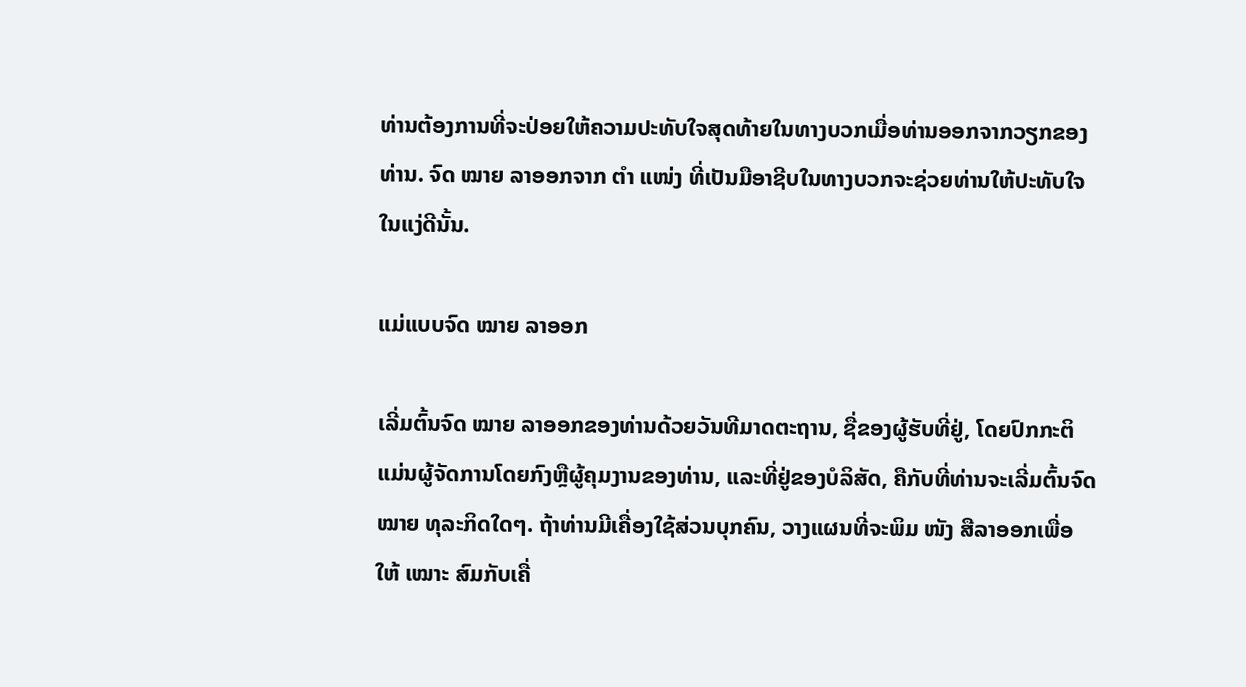ທ່ານຕ້ອງການທີ່ຈະປ່ອຍໃຫ້ຄວາມປະທັບໃຈສຸດທ້າຍໃນທາງບວກເມື່ອທ່ານອອກຈາກວຽກຂອງທ່ານ. ຈົດ ໝາຍ ລາອອກຈາກ ຕຳ ແໜ່ງ ທີ່ເປັນມືອາຊີບໃນທາງບວກຈະຊ່ວຍທ່ານໃຫ້ປະທັບໃຈໃນແງ່ດີນັ້ນ.

ແມ່ແບບຈົດ ໝາຍ ລາອອກ

ເລີ່ມຕົ້ນຈົດ ໝາຍ ລາອອກຂອງທ່ານດ້ວຍວັນທີມາດຕະຖານ, ຊື່ຂອງຜູ້ຮັບທີ່ຢູ່, ໂດຍປົກກະຕິແມ່ນຜູ້ຈັດການໂດຍກົງຫຼືຜູ້ຄຸມງານຂອງທ່ານ, ແລະທີ່ຢູ່ຂອງບໍລິສັດ, ຄືກັບທີ່ທ່ານຈະເລີ່ມຕົ້ນຈົດ ໝາຍ ທຸລະກິດໃດໆ. ຖ້າທ່ານມີເຄື່ອງໃຊ້ສ່ວນບຸກຄົນ, ວາງແຜນທີ່ຈະພິມ ໜັງ ສືລາອອກເພື່ອໃຫ້ ເໝາະ ສົມກັບເຄື່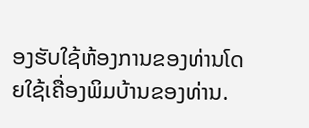ອງຮັບໃຊ້ຫ້ອງການຂອງທ່ານໂດຍໃຊ້ເຄື່ອງພິມບ້ານຂອງທ່ານ.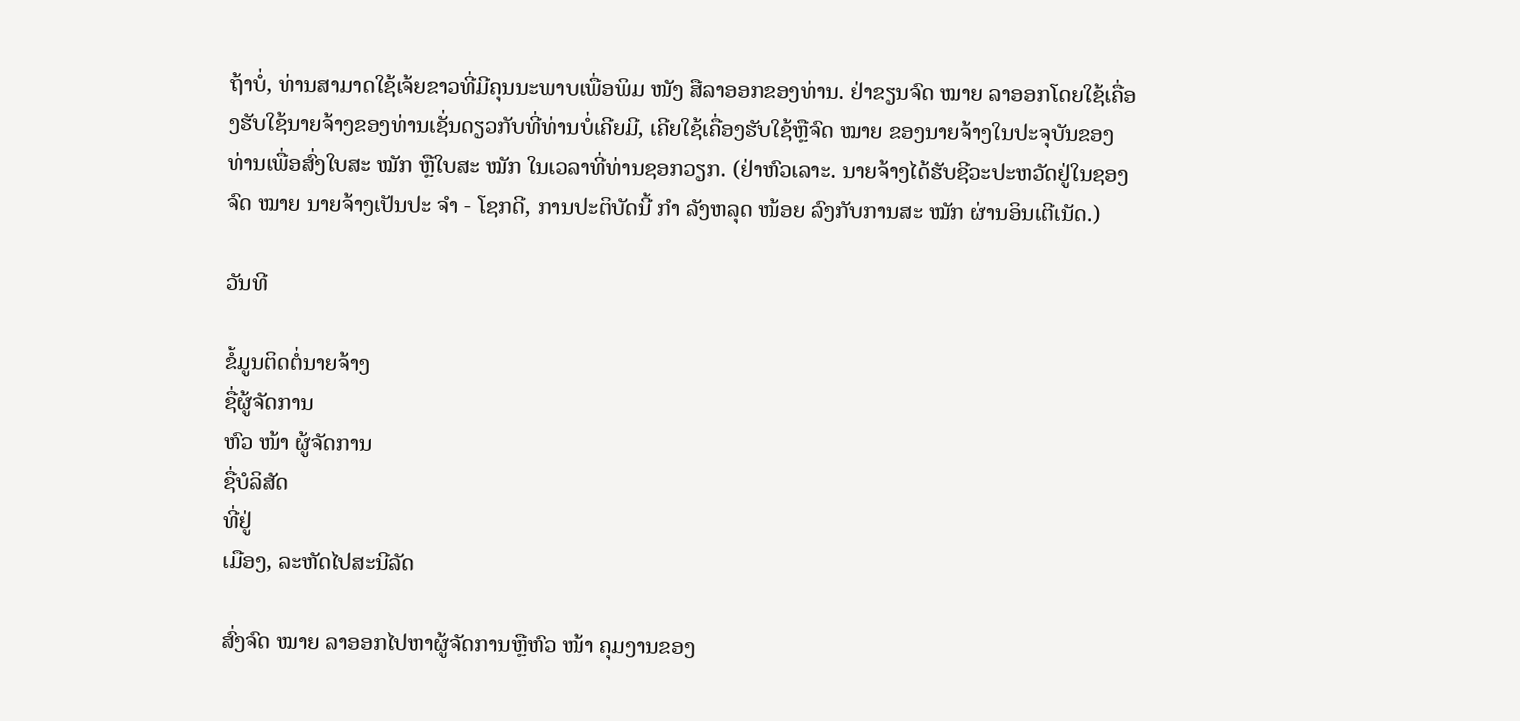ຖ້າບໍ່, ທ່ານສາມາດໃຊ້ເຈ້ຍຂາວທີ່ມີຄຸນນະພາບເພື່ອພິມ ໜັງ ສືລາອອກຂອງທ່ານ. ຢ່າຂຽນຈົດ ໝາຍ ລາອອກໂດຍໃຊ້ເຄື່ອງຮັບໃຊ້ນາຍຈ້າງຂອງທ່ານເຊັ່ນດຽວກັບທີ່ທ່ານບໍ່ເຄີຍມີ, ເຄີຍໃຊ້ເຄື່ອງຮັບໃຊ້ຫຼືຈົດ ໝາຍ ຂອງນາຍຈ້າງໃນປະຈຸບັນຂອງທ່ານເພື່ອສົ່ງໃບສະ ໝັກ ຫຼືໃບສະ ໝັກ ໃນເວລາທີ່ທ່ານຊອກວຽກ. (ຢ່າຫົວເລາະ. ນາຍຈ້າງໄດ້ຮັບຊີວະປະຫວັດຢູ່ໃນຊອງຈົດ ໝາຍ ນາຍຈ້າງເປັນປະ ຈຳ - ໂຊກດີ, ການປະຕິບັດນີ້ ກຳ ລັງຫລຸດ ໜ້ອຍ ລົງກັບການສະ ໝັກ ຜ່ານອິນເຕີເນັດ.)

ວັນທີ

ຂໍ້ມູນຕິດຕໍ່ນາຍຈ້າງ
ຊື່ຜູ້ຈັດການ
ຫົວ ໜ້າ ຜູ້ຈັດການ
ຊື່ບໍລິສັດ
ທີ່ຢູ່
ເມືອງ, ລະຫັດໄປສະນີລັດ

ສົ່ງຈົດ ໝາຍ ລາອອກໄປຫາຜູ້ຈັດການຫຼືຫົວ ໜ້າ ຄຸມງານຂອງ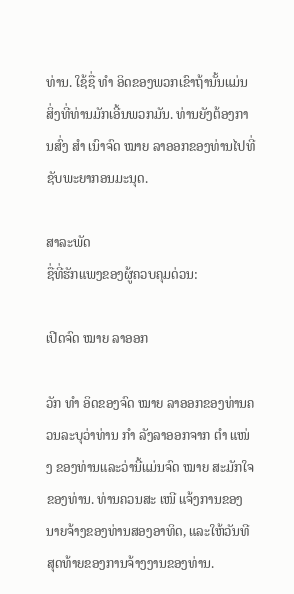ທ່ານ. ໃຊ້ຊື່ ທຳ ອິດຂອງພວກເຂົາຖ້ານັ້ນແມ່ນສິ່ງທີ່ທ່ານມັກເອີ້ນພວກມັນ. ທ່ານຍັງຕ້ອງການສົ່ງ ສຳ ເນົາຈົດ ໝາຍ ລາອອກຂອງທ່ານໄປທີ່ຊັບພະຍາກອນມະນຸດ.

ສາລະພັດ
ຊື່ທີ່ຮັກແພງຂອງຜູ້ຄວບຄຸມດ່ວນ:

ເປີດຈົດ ໝາຍ ລາອອກ

ວັກ ທຳ ອິດຂອງຈົດ ໝາຍ ລາອອກຂອງທ່ານຄວນລະບຸວ່າທ່ານ ກຳ ລັງລາອອກຈາກ ຕຳ ແໜ່ງ ຂອງທ່ານແລະວ່ານີ້ແມ່ນຈົດ ໝາຍ ສະມັກໃຈຂອງທ່ານ. ທ່ານຄວນສະ ເໜີ ແຈ້ງການຂອງນາຍຈ້າງຂອງທ່ານສອງອາທິດ, ແລະໃຫ້ວັນທີສຸດທ້າຍຂອງການຈ້າງງານຂອງທ່ານ.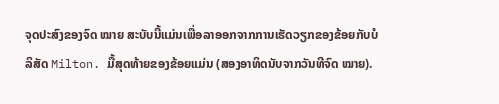ຈຸດປະສົງຂອງຈົດ ໝາຍ ສະບັບນີ້ແມ່ນເພື່ອລາອອກຈາກການເຮັດວຽກຂອງຂ້ອຍກັບບໍລິສັດ Milton. ມື້ສຸດທ້າຍຂອງຂ້ອຍແມ່ນ (ສອງອາທິດນັບຈາກວັນທີຈົດ ໝາຍ).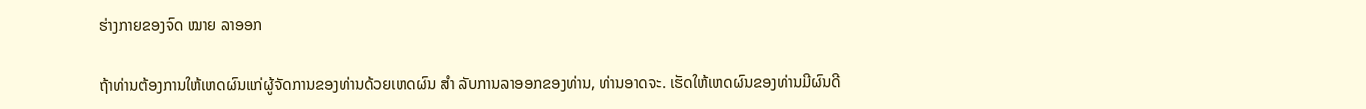ຮ່າງກາຍຂອງຈົດ ໝາຍ ລາອອກ

ຖ້າທ່ານຕ້ອງການໃຫ້ເຫດຜົນແກ່ຜູ້ຈັດການຂອງທ່ານດ້ວຍເຫດຜົນ ສຳ ລັບການລາອອກຂອງທ່ານ, ທ່ານອາດຈະ. ເຮັດໃຫ້ເຫດຜົນຂອງທ່ານມີຜົນດີ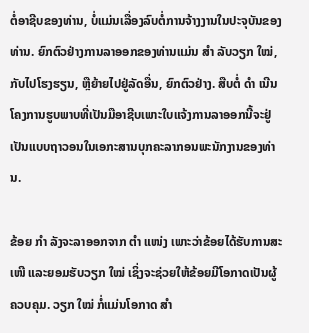ຕໍ່ອາຊີບຂອງທ່ານ, ບໍ່ແມ່ນເລື່ອງລົບຕໍ່ການຈ້າງງານໃນປະຈຸບັນຂອງທ່ານ. ຍົກຕົວຢ່າງການລາອອກຂອງທ່ານແມ່ນ ສຳ ລັບວຽກ ໃໝ່, ກັບໄປໂຮງຮຽນ, ຫຼືຍ້າຍໄປຢູ່ລັດອື່ນ, ຍົກຕົວຢ່າງ. ສືບຕໍ່ ດຳ ເນີນໂຄງການຮູບພາບທີ່ເປັນມືອາຊີບເພາະໃບແຈ້ງການລາອອກນີ້ຈະຢູ່ເປັນແບບຖາວອນໃນເອກະສານບຸກຄະລາກອນພະນັກງານຂອງທ່ານ.

ຂ້ອຍ ກຳ ລັງຈະລາອອກຈາກ ຕຳ ແໜ່ງ ເພາະວ່າຂ້ອຍໄດ້ຮັບການສະ ເໜີ ແລະຍອມຮັບວຽກ ໃໝ່ ເຊິ່ງຈະຊ່ວຍໃຫ້ຂ້ອຍມີໂອກາດເປັນຜູ້ຄວບຄຸມ. ວຽກ ໃໝ່ ກໍ່ແມ່ນໂອກາດ ສຳ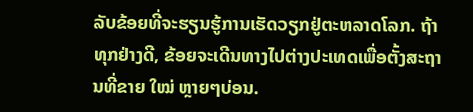ລັບຂ້ອຍທີ່ຈະຮຽນຮູ້ການເຮັດວຽກຢູ່ຕະຫລາດໂລກ. ຖ້າທຸກຢ່າງດີ, ຂ້ອຍຈະເດີນທາງໄປຕ່າງປະເທດເພື່ອຕັ້ງສະຖານທີ່ຂາຍ ໃໝ່ ຫຼາຍໆບ່ອນ.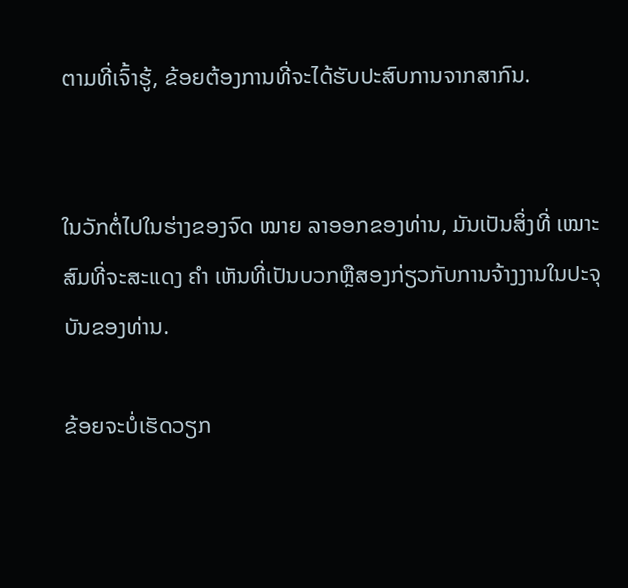ຕາມທີ່ເຈົ້າຮູ້, ຂ້ອຍຕ້ອງການທີ່ຈະໄດ້ຮັບປະສົບການຈາກສາກົນ.


ໃນວັກຕໍ່ໄປໃນຮ່າງຂອງຈົດ ໝາຍ ລາອອກຂອງທ່ານ, ມັນເປັນສິ່ງທີ່ ເໝາະ ສົມທີ່ຈະສະແດງ ຄຳ ເຫັນທີ່ເປັນບວກຫຼືສອງກ່ຽວກັບການຈ້າງງານໃນປະຈຸບັນຂອງທ່ານ.

ຂ້ອຍຈະບໍ່ເຮັດວຽກ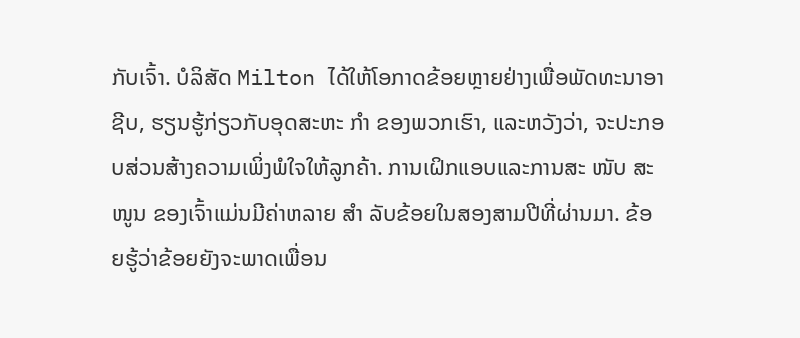ກັບເຈົ້າ. ບໍລິສັດ Milton ໄດ້ໃຫ້ໂອກາດຂ້ອຍຫຼາຍຢ່າງເພື່ອພັດທະນາອາຊີບ, ຮຽນຮູ້ກ່ຽວກັບອຸດສະຫະ ກຳ ຂອງພວກເຮົາ, ແລະຫວັງວ່າ, ຈະປະກອບສ່ວນສ້າງຄວາມເພິ່ງພໍໃຈໃຫ້ລູກຄ້າ. ການເຝິກແອບແລະການສະ ໜັບ ສະ ໜູນ ຂອງເຈົ້າແມ່ນມີຄ່າຫລາຍ ສຳ ລັບຂ້ອຍໃນສອງສາມປີທີ່ຜ່ານມາ. ຂ້ອຍຮູ້ວ່າຂ້ອຍຍັງຈະພາດເພື່ອນ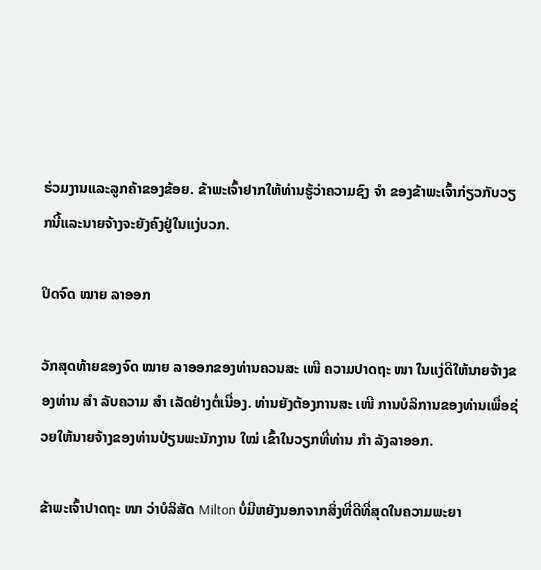ຮ່ວມງານແລະລູກຄ້າຂອງຂ້ອຍ. ຂ້າພະເຈົ້າຢາກໃຫ້ທ່ານຮູ້ວ່າຄວາມຊົງ ຈຳ ຂອງຂ້າພະເຈົ້າກ່ຽວກັບວຽກນີ້ແລະນາຍຈ້າງຈະຍັງຄົງຢູ່ໃນແງ່ບວກ.

ປິດຈົດ ໝາຍ ລາອອກ

ວັກສຸດທ້າຍຂອງຈົດ ໝາຍ ລາອອກຂອງທ່ານຄວນສະ ເໜີ ຄວາມປາດຖະ ໜາ ໃນແງ່ດີໃຫ້ນາຍຈ້າງຂອງທ່ານ ສຳ ລັບຄວາມ ສຳ ເລັດຢ່າງຕໍ່ເນື່ອງ. ທ່ານຍັງຕ້ອງການສະ ເໜີ ການບໍລິການຂອງທ່ານເພື່ອຊ່ວຍໃຫ້ນາຍຈ້າງຂອງທ່ານປ່ຽນພະນັກງານ ໃໝ່ ເຂົ້າໃນວຽກທີ່ທ່ານ ກຳ ລັງລາອອກ.

ຂ້າພະເຈົ້າປາດຖະ ໜາ ວ່າບໍລິສັດ Milton ບໍ່ມີຫຍັງນອກຈາກສິ່ງທີ່ດີທີ່ສຸດໃນຄວາມພະຍາ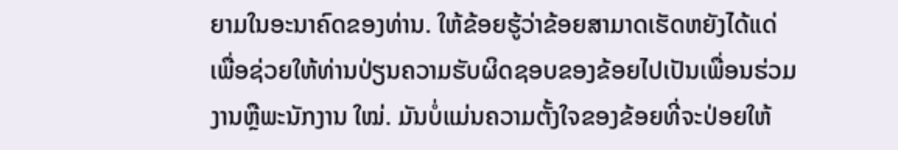ຍາມໃນອະນາຄົດຂອງທ່ານ. ໃຫ້ຂ້ອຍຮູ້ວ່າຂ້ອຍສາມາດເຮັດຫຍັງໄດ້ແດ່ເພື່ອຊ່ວຍໃຫ້ທ່ານປ່ຽນຄວາມຮັບຜິດຊອບຂອງຂ້ອຍໄປເປັນເພື່ອນຮ່ວມງານຫຼືພະນັກງານ ໃໝ່. ມັນບໍ່ແມ່ນຄວາມຕັ້ງໃຈຂອງຂ້ອຍທີ່ຈະປ່ອຍໃຫ້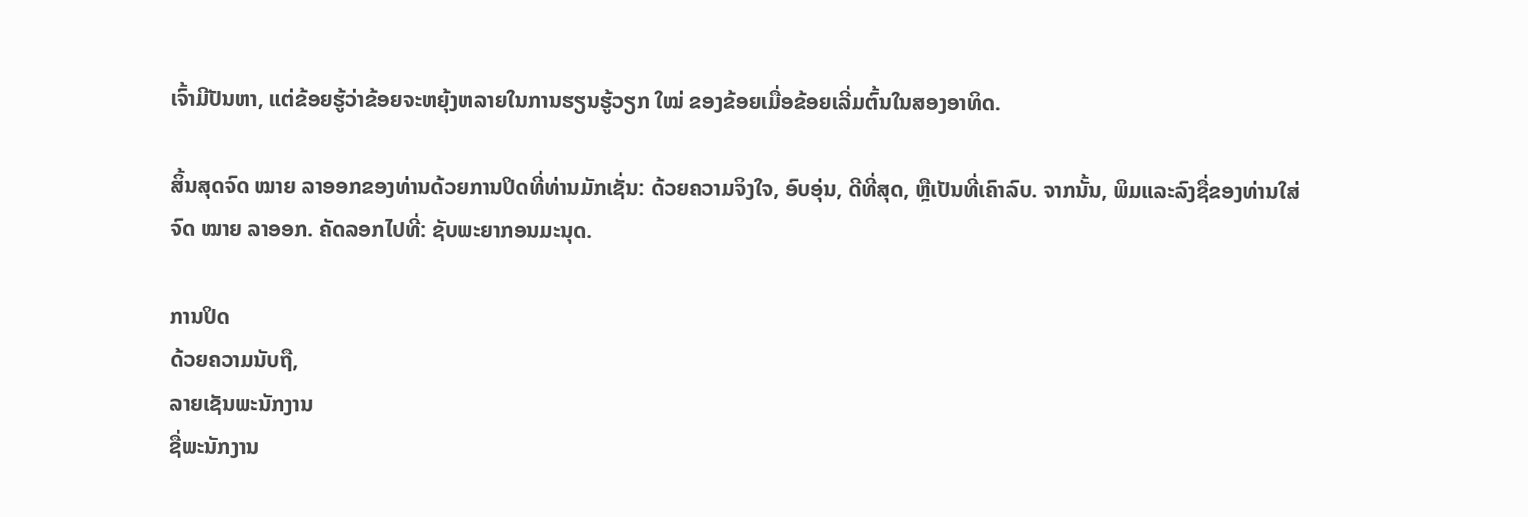ເຈົ້າມີປັນຫາ, ແຕ່ຂ້ອຍຮູ້ວ່າຂ້ອຍຈະຫຍຸ້ງຫລາຍໃນການຮຽນຮູ້ວຽກ ໃໝ່ ຂອງຂ້ອຍເມື່ອຂ້ອຍເລີ່ມຕົ້ນໃນສອງອາທິດ.

ສິ້ນສຸດຈົດ ໝາຍ ລາອອກຂອງທ່ານດ້ວຍການປິດທີ່ທ່ານມັກເຊັ່ນ: ດ້ວຍຄວາມຈິງໃຈ, ອົບອຸ່ນ, ດີທີ່ສຸດ, ຫຼືເປັນທີ່ເຄົາລົບ. ຈາກນັ້ນ, ພິມແລະລົງຊື່ຂອງທ່ານໃສ່ຈົດ ໝາຍ ລາອອກ. ຄັດລອກໄປທີ່: ຊັບພະຍາກອນມະນຸດ.

ການປິດ
ດ້ວຍຄວາມນັບຖື,
ລາຍເຊັນພະນັກງານ
ຊື່ພະນັກງານ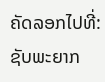ຄັດລອກໄປທີ່: ຊັບພະຍາກ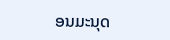ອນມະນຸດ